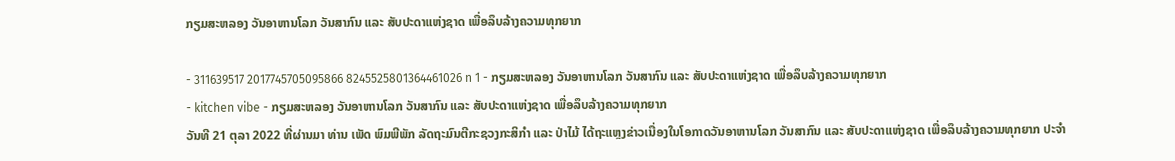ກຽມສະຫລອງ ວັນອາຫານໂລກ ວັນສາກົນ ແລະ ສັບປະດາແຫ່ງຊາດ ເພື່ອລຶບລ້າງຄວາມທຸກຍາກ

- 311639517 2017745705095866 8245525801364461026 n 1 - ກຽມສະຫລອງ ວັນອາຫານໂລກ ວັນສາກົນ ແລະ ສັບປະດາແຫ່ງຊາດ ເພື່ອລຶບລ້າງຄວາມທຸກຍາກ
- kitchen vibe - ກຽມສະຫລອງ ວັນອາຫານໂລກ ວັນສາກົນ ແລະ ສັບປະດາແຫ່ງຊາດ ເພື່ອລຶບລ້າງຄວາມທຸກຍາກ
ວັນທີ 21 ຕຸລາ 2022 ທີ່ຜ່ານມາ ທ່ານ ເພັດ ພົມພີພັກ ລັດຖະມົນຕີກະຊວງກະສິກໍາ ແລະ ປ່າໄມ້ ໄດ້ຖະແຫຼງຂ່າວເນື່ອງໃນໂອກາດວັນອາຫານໂລກ ວັນສາກົນ ແລະ ສັບປະດາແຫ່ງຊາດ ເພື່ອລຶບລ້າງຄວາມທຸກຍາກ ປະຈໍາ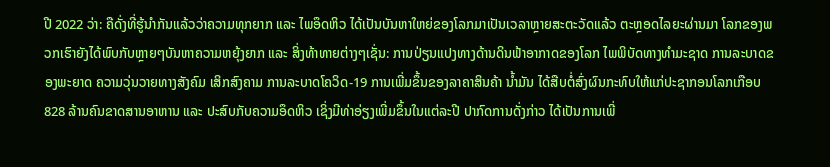ປີ 2022 ວ່າ: ຄືດັ່ງທີ່ຮູ້ນໍາກັນແລ້ວວ່າຄວາມທຸກຍາກ ແລະ ໄພອຶດຫິວ ໄດ້ເປັນບັນຫາໃຫຍ່ຂອງໂລກມາເປັນເວລາຫຼາຍສະຕະວັດແລ້ວ ຕະຫຼອດໄລຍະຜ່ານມາ ໂລກຂອງພວກເຮົາຍັງໄດ້ພົບກັບຫຼາຍໆບັນຫາຄວາມຫຍຸ້ງຍາກ ແລະ ສິ່ງທ້າທາຍຕ່າງໆເຊັ່ນ: ການປ່ຽນແປງທາງດ້ານດິນຟ້າອາກາດຂອງໂລກ ໄພພິບັດທາງທໍາມະຊາດ ການລະບາດຂອງພະຍາດ ຄວາມວຸ່ນວາຍທາງສັງຄົມ ເສິກສົງຄາມ ການລະບາດໂຄວິດ-19 ການເພີ່ມຂຶ້ນຂອງລາຄາສິນຄ້າ ນໍ້າມັນ ໄດ້ສືບຕໍ່ສົ່ງຜົນກະທົບໃຫ້ແກ່ປະຊາກອນໂລກເກືອບ 828 ລ້ານຄົນຂາດສານອາຫານ ແລະ ປະສົບກັບຄວາມອຶດຫິວ ເຊິ່ງມີທ່າອ່ຽງເພີ່ມຂຶ້ນໃນແຕ່ລະປີ ປາກົດການດັ່ງກ່າວ ໄດ້ເປັນການເພີ່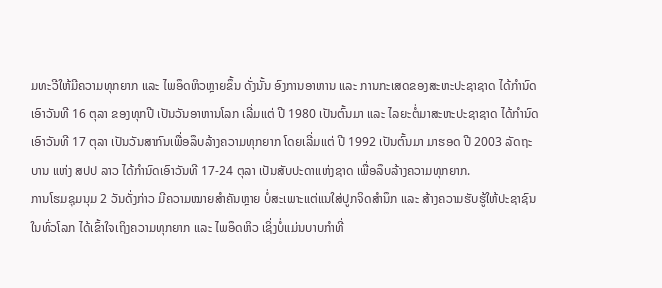ມທະວີໃຫ້ມີຄວາມທຸກຍາກ ແລະ ໄພອຶດຫິວຫຼາຍຂຶ້ນ ດັ່ງນັ້ນ ອົງການອາຫານ ແລະ ການກະເສດຂອງສະຫະປະຊາຊາດ ໄດ້ກຳນົດເອົາວັນທີ 16 ຕຸລາ ຂອງທຸກປີ ເປັນວັນອາຫານໂລກ ເລີ່ມແຕ່ ປີ 1980 ເປັນຕົ້ນມາ ແລະ ໄລຍະຕໍ່ມາສະຫະປະຊາຊາດ ໄດ້ກຳນົດເອົາວັນທີ 17 ຕຸລາ ເປັນວັນສາກົນເພື່ອລຶບລ້າງຄວາມທຸກຍາກ ໂດຍເລີ່ມແຕ່ ປີ 1992 ເປັນຕົ້ນມາ ມາຮອດ ປີ 2003 ລັດຖະບານ ແຫ່ງ ສປປ ລາວ ໄດ້ກຳນົດເອົາວັນທີ 17-24 ຕຸລາ ເປັນສັບປະດາແຫ່ງຊາດ ເພື່ອລຶບລ້າງຄວາມທຸກຍາກ.
ການໂຮມຊຸມນຸມ 2 ວັນດັ່ງກ່າວ ມີຄວາມໝາຍສໍາຄັນຫຼາຍ ບໍ່ສະເພາະແຕ່ແນໃສ່ປູກຈິດສຳນຶກ ແລະ ສ້າງຄວາມຮັບຮູ້ໃຫ້ປະຊາຊົນໃນທົ່ວໂລກ ໄດ້ເຂົ້າໃຈເຖິງຄວາມທຸກຍາກ ແລະ ໄພອຶດຫິວ ເຊິ່ງບໍ່ແມ່ນບາບກຳທີ່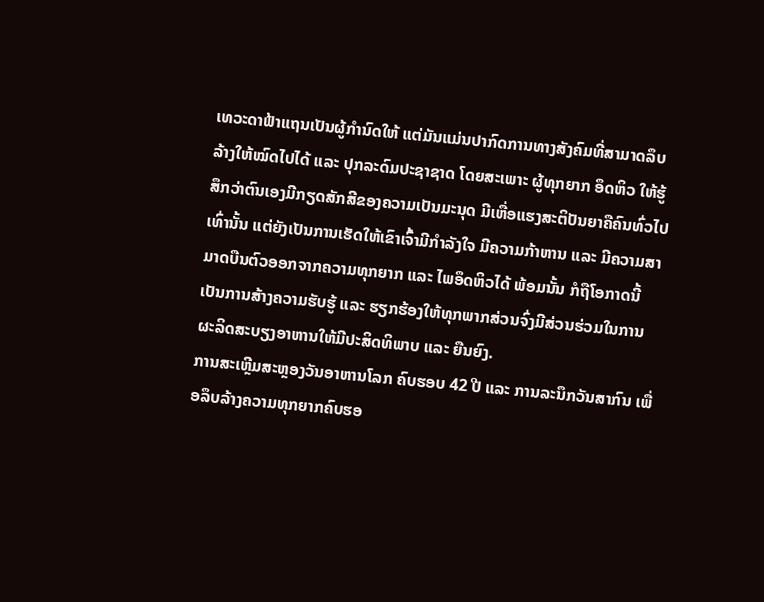ເທວະດາຟ້າແຖນເປັນຜູ້ກຳນົດໃຫ້ ແຕ່ມັນແມ່ນປາກົດການທາງສັງຄົມທີ່ສາມາດລຶບລ້າງໃຫ້ໝົດໄປໄດ້ ແລະ ປຸກລະດົມປະຊາຊາດ ໂດຍສະເພາະ ຜູ້ທຸກຍາກ ອຶດຫິວ ໃຫ້ຮູ້ສຶກວ່າຕົນເອງມີກຽດສັກສີຂອງຄວາມເປັນມະນຸດ ມີເຫື່ອແຮງສະຕິປັນຍາຄືຄົນທົ່ວໄປເທົ່ານັ້ນ ແຕ່ຍັງເປັນການເຮັດໃຫ້ເຂົາເຈົ້າມີກໍາລັງໃຈ ມີຄວາມກ້າຫານ ແລະ ມີຄວາມສາມາດບືນຕົວອອກຈາກຄວາມທຸກຍາກ ແລະ ໄພອຶດຫິວໄດ້ ພ້ອມນັ້ນ ກໍຖືໂອກາດນີ້ ເປັນການສ້າງຄວາມຮັບຮູ້ ແລະ ຮຽກຮ້ອງໃຫ້ທຸກພາກສ່ວນຈົ່ງມີສ່ວນຮ່ວມໃນການຜະລິດສະບຽງອາຫານໃຫ້ມີປະສິດທິພາບ ແລະ ຍືນຍົງ.
ການສະເຫຼີມສະຫຼອງວັນອາຫານໂລກ ຄົບຮອບ 42 ປີ ແລະ ການລະນຶກວັນສາກົນ ເພື່ອລຶບລ້າງຄວາມທຸກຍາກຄົບຮອ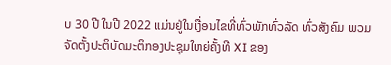ບ 30 ປີ ໃນປີ 2022 ແມ່ນຢູ່ໃນເງື່ອນໄຂທີ່ທົ່ວພັກທົ່ວລັດ ທົ່ວສັງຄົມ ພວມຈັດຕັ້ງປະຕິບັດມະຕິກອງປະຊຸມໃຫຍ່ຄັ້ງທີ XI ຂອງ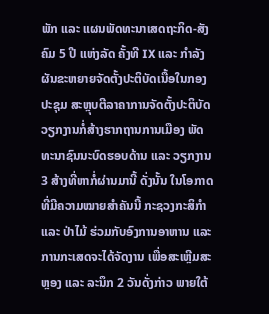ພັກ ແລະ ແຜນພັດທະນາເສດຖະກິດ-ສັງຄົມ 5 ປີ ແຫ່ງລັດ ຄັ້ງທີ IX ແລະ ກຳລັງຜັນຂະຫຍາຍຈັດຕັ້ງປະຕິບັດເນື້ອໃນກອງປະຊຸມ ສະຫຼຸບຕີລາຄາການຈັດຕັ້ງປະຕິບັດວຽກງານກໍ່ສ້າງຮາກຖານການເມືອງ ພັດທະນາຊົນນະບົດຮອບດ້ານ ແລະ ວຽກງານ 3 ສ້າງທີ່ຫາກໍ່ຜ່ານມານີ້ ດັ່ງນັ້ນ ໃນໂອກາດທີ່ມີຄວາມໝາຍສໍາຄັນນີ້ ກະຊວງກະສິກໍາ ແລະ ປ່າໄມ້ ຮ່ວມກັບອົງການອາຫານ ແລະ ການກະເສດຈະໄດ້ຈັດງານ ເພື່ອສະເຫຼີມສະຫຼອງ ແລະ ລະນຶກ 2 ວັນດັ່ງກ່າວ ພາຍໃຕ້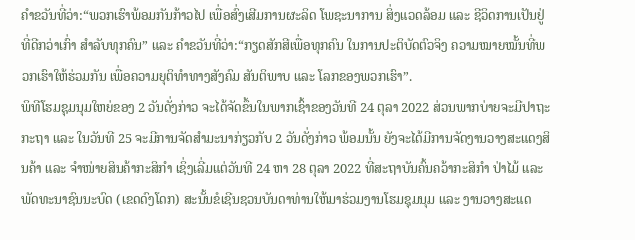ຄໍາຂວັນທີ່ວ່າ:“ພວກເຮົາພ້ອມກັນກ້າວໄປ ເພື່ອສົ່ງເສີມການຜະລິດ ໂພຊະນາການ ສິ່ງແວດລ້ອມ ແລະ ຊີວິດການເປັນຢູ່ທີ່ດີກວ່າເກົ່າ ສໍາລັບທຸກຄົນ” ແລະ ຄໍາຂວັນທີ່ວ່າ:“ກຽດສັກສີເພື່ອທຸກຄົນ ໃນການປະຕິບັດຕົວຈິງ ຄວາມໝາຍໝັ້ນທີ່ພວກເຮົາໃຫ້ຮ່ວມກັນ ເພື່ອຄວາມຍຸຕິທໍາທາງສັງຄົມ ສັນຕິພາບ ແລະ ໂລກຂອງພວກເຮົາ”.
ພິທີໂຮມຊຸມນຸມໃຫຍ່ຂອງ 2 ວັນດັ່ງກ່າວ ຈະໄດ້ຈັດຂຶ້ນໃນພາກເຊົ້າຂອງວັນທີ 24 ຕຸລາ 2022 ສ່ວນພາກບ່າຍຈະມີປາຖະກະຖາ ແລະ ໃນວັນທີ 25 ຈະມີການຈັດສຳມະນາກ່ຽວກັບ 2 ວັນດັ່ງກ່າວ ພ້ອມນັ້ນ ຍັງຈະໄດ້ມີການຈັດງານວາງສະແດງສິນຄ້າ ແລະ ຈຳໜ່າຍສິນຄ້າກະສິກຳ ເຊິ່ງເລີ່ມແຕ່ວັນທີ 24 ຫາ 28 ຕຸລາ 2022 ທີ່ສະຖາບັນຄົ້ນຄວ້າກະສິກຳ ປ່າໄມ້ ແລະ ພັດທະນາຊົນນະບົດ (ເຂດດົງໂດກ) ສະນັ້ນຂໍເຊີນຊວນບັນດາທ່ານໃຫ້ມາຮ່ວມງານໂຮມຊຸມນຸມ ແລະ ງານວາງສະແດ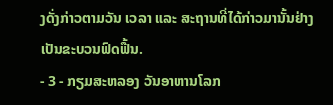ງດັ່ງກ່າວຕາມວັນ ເວລາ ແລະ ສະຖານທີ່ໄດ້ກ່າວມານັ້ນຢ່າງເປັນຂະບວນຟົດຟື້ນ.
- 3 - ກຽມສະຫລອງ ວັນອາຫານໂລກ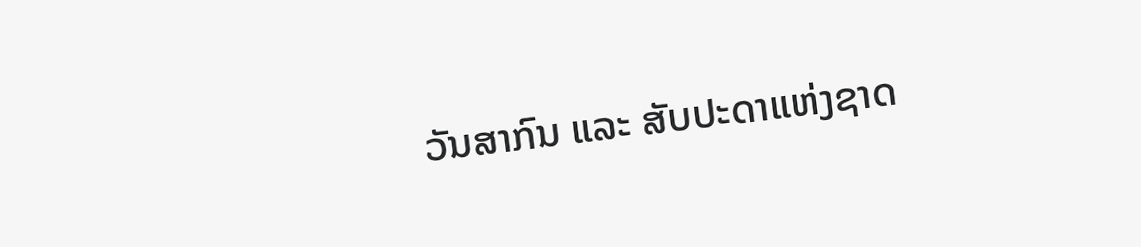ວັນສາກົນ ແລະ ສັບປະດາແຫ່ງຊາດ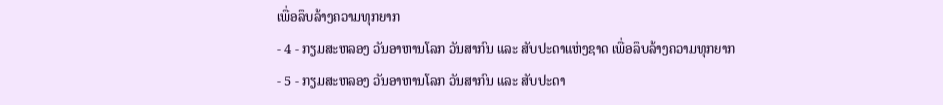ເພື່ອລຶບລ້າງຄວາມທຸກຍາກ
- 4 - ກຽມສະຫລອງ ວັນອາຫານໂລກ ວັນສາກົນ ແລະ ສັບປະດາແຫ່ງຊາດ ເພື່ອລຶບລ້າງຄວາມທຸກຍາກ
- 5 - ກຽມສະຫລອງ ວັນອາຫານໂລກ ວັນສາກົນ ແລະ ສັບປະດາ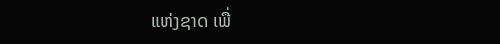ແຫ່ງຊາດ ເພື່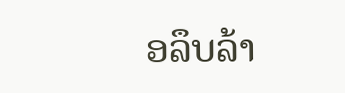ອລຶບລ້າ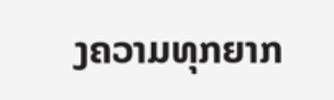ງຄວາມທຸກຍາກ